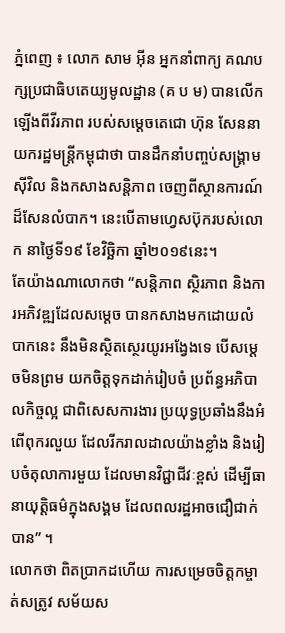ភ្នំពេញ ៖ លោក សាម អ៊ីន អ្នកនាំពាក្យ គណបក្សប្រជាធិបតេយ្យមូលដ្ឋាន (គ ប ម) បានលើកឡើងពីវីរភាព របស់សម្តេចតេជោ ហ៊ុន សែននាយករដ្ឋមន្រ្តីកម្ពុជាថា បានដឹកនាំបញ្ចប់សង្រ្គាមស៊ីវិល និងកសាងសន្តិភាព ចេញពីស្ថានការណ៍ដ៏សែនលំបាក។ នេះបើតាមហ្វេសប៊ុករបស់លោក នាថ្ងៃទី១៩ ខែវិច្ឆិកា ឆ្នាំ២០១៩នេះ។
តែយ៉ាងណាលោកថា “សន្តិភាព ស្ថិរភាព និងការអភិវឌ្ឍដែលសម្តេច បានកសាងមកដោយលំបាកនេះ នឹងមិនស្ថិតស្ថេរយូរអង្វែងទេ បើសម្តេចមិនព្រម យកចិត្តទុកដាក់រៀបចំ ប្រព័ន្ធអភិបាលកិច្ចល្អ ជាពិសេសការងារ ប្រយុទ្ធប្រឆាំងនឹងអំពើពុករលួយ ដែលរីករាលដាលយ៉ាងខ្លាំង និងរៀបចំតុលាការមួយ ដែលមានវិជ្ជាជីវៈខ្ពស់ ដើម្បីធានាយុត្តិធម៌ក្នុងសង្គម ដែលពលរដ្ឋអាចជឿជាក់បាន” ។
លោកថា ពិតប្រាកដហើយ ការសម្រេចចិត្តកម្ចាត់សត្រូវ សម័យស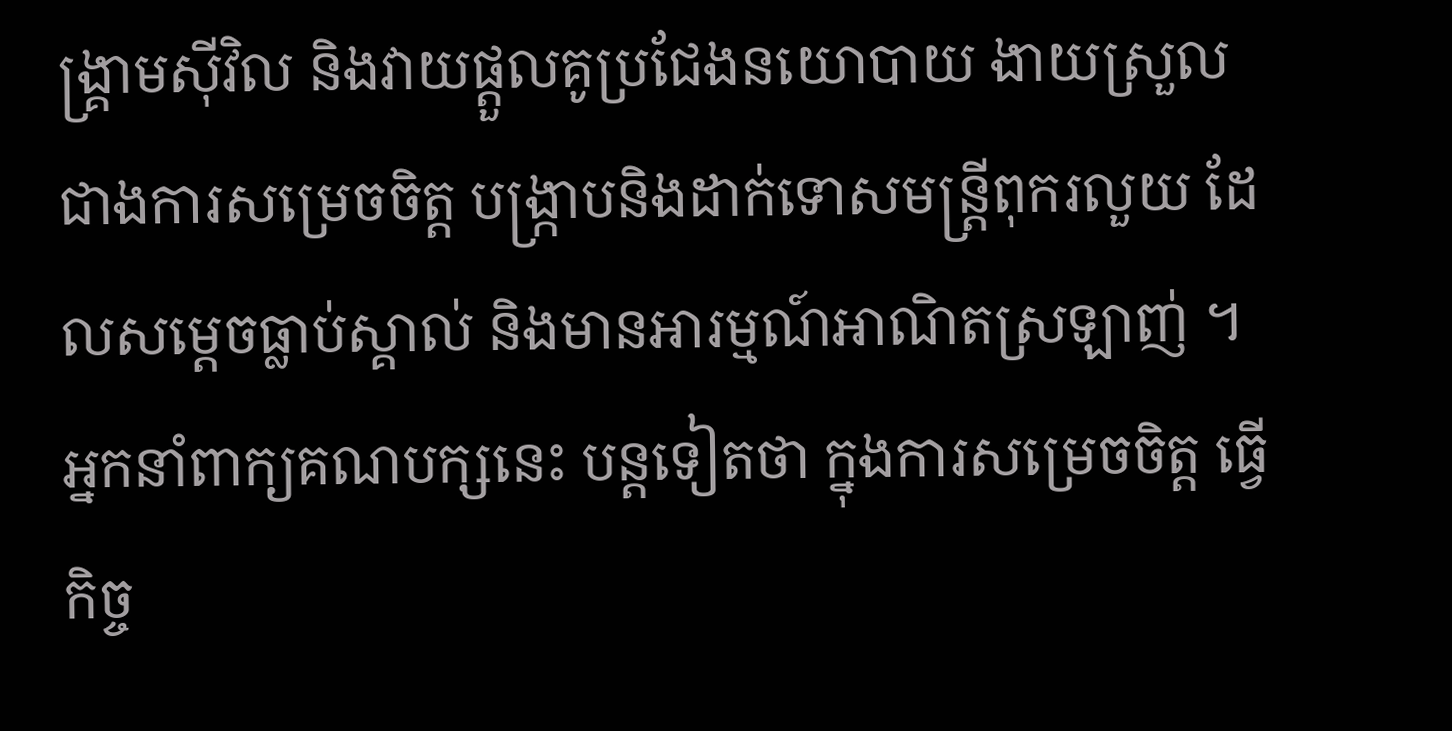ង្រ្គាមស៊ីវិល និងវាយផ្តួលគូប្រជែងនយោបាយ ងាយស្រួលជាងការសម្រេចចិត្ត បង្រ្កាបនិងដាក់ទោសមន្រ្តីពុករលួយ ដែលសម្តេចធ្លាប់ស្គាល់ និងមានអារម្មណ៍អាណិតស្រឡាញ់ ។
អ្នកនាំពាក្យគណបក្សនេះ បន្តទៀតថា ក្នុងការសម្រេចចិត្ត ធ្វើកិច្ច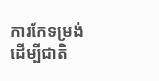ការកែទម្រង់ ដើម្បីជាតិ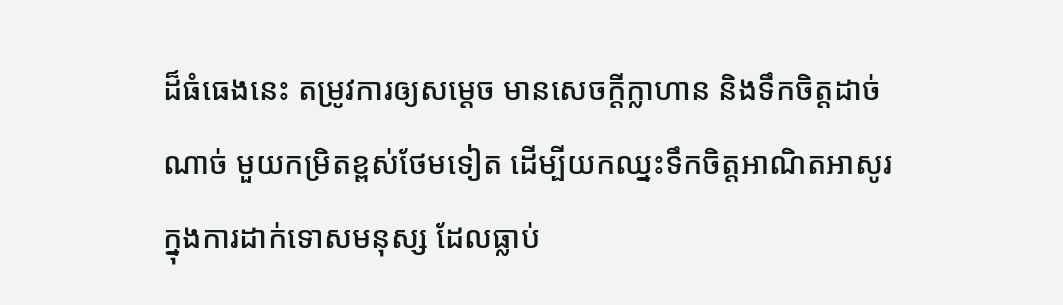ដ៏ធំធេងនេះ តម្រូវការឲ្យសម្តេច មានសេចក្តីក្លាហាន និងទឹកចិត្តដាច់ណាច់ មួយកម្រិតខ្ពស់ថែមទៀត ដើម្បីយកឈ្នះទឹកចិត្តអាណិតអាសូរ ក្នុងការដាក់ទោសមនុស្ស ដែលធ្លាប់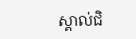ស្គាល់ជិ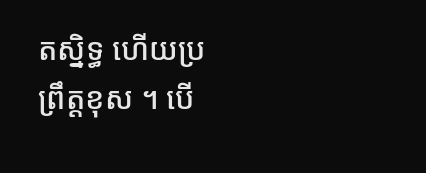តស្និទ្ធ ហើយប្រព្រឹត្តខុស ។ បើ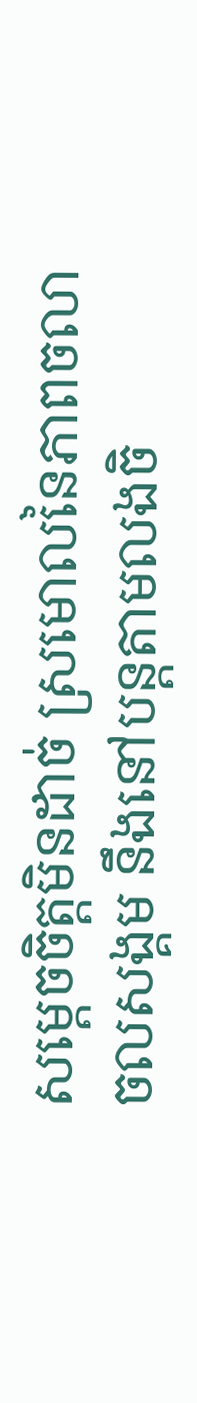សម្តេចចិត្តមិនដាច់ ស្រមោលនៃភាពចលាចលសង្គម នឹងនៅបន្តតាមលងចិ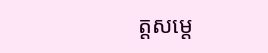ត្តសម្តេ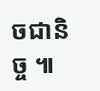ចជានិច្ច ៕